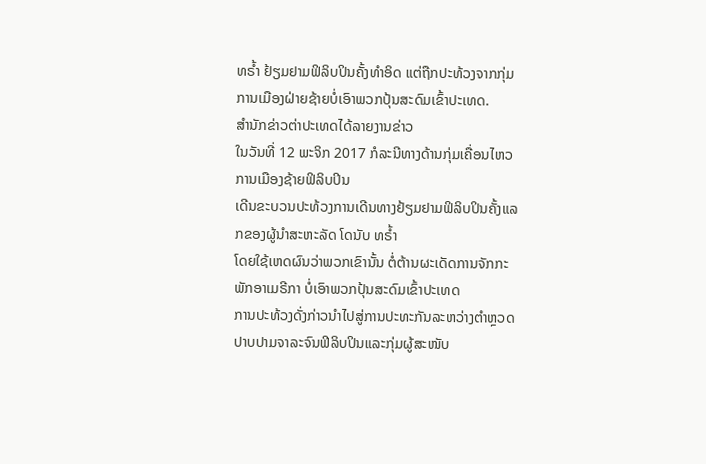ທຣໍ້າ ຢ້ຽມຢາມຟິລິບປິນຄັ້ງທໍາອິດ ແຕ່ຖືກປະທ້ວງຈາກກຸ່ມການເມືອງຝ່າຍຊ້າຍບໍ່ເອົາພວກປຸ້ນສະດົມເຂົ້າປະເທດ.
ສໍານັກຂ່າວຕ່າປະເທດໄດ້ລາຍງານຂ່າວ
ໃນວັນທີ່ 12 ພະຈິກ 2017 ກໍລະນີທາງດ້ານກຸ່ມເຄື່ອນໄຫວການເມືອງຊ້າຍຟິລິບປິນ
ເດີນຂະບວນປະທ້ວງການເດີນທາງຢ້ຽມຢາມຟິລິບປິນຄັ້ງແລກຂອງຜູ້ນໍາສະຫະລັດ ໂດນັບ ທຣໍ້າ
ໂດຍໃຊ້ເຫດຜົນວ່າພວກເຂົານັ້ນ ຕໍ່ຕ້ານຜະເດັດການຈັກກະພັກອາເມຣີກາ ບໍ່ເອົາພວກປຸ້ນສະດົມເຂົ້າປະເທດ
ການປະທ້ວງດັ່ງກ່າວນໍາໄປສູ່ການປະທະກັນລະຫວ່າງຕໍາຫຼວດປາບປາມຈາລະຈົນຟິລິບປິນແລະກຸ່ມຜູ້ສະໜັບ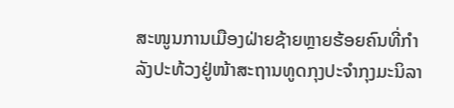ສະໜູນການເມືອງຝ່າຍຊ້າຍຫຼາຍຮ້ອຍຄົນທີ່ກໍາລັງປະທ້ວງຢູ່ໜ້າສະຖານທູດກຸງປະຈໍາກຸງມະນິລາ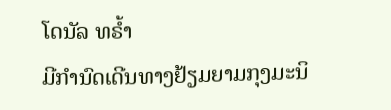ໂດນັລ ທຣໍ້າ
ມີກໍານົດເດີນທາງຢ້ຽມຍາມກຸງມະນິ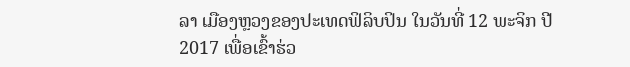ລາ ເມືອງຫຼວງຂອງປະເທດຟິລິບປິນ ໃນວັນທີ່ 12 ພະຈິກ ປີ
2017 ເພື່ອເຂົ້າຮ່ວ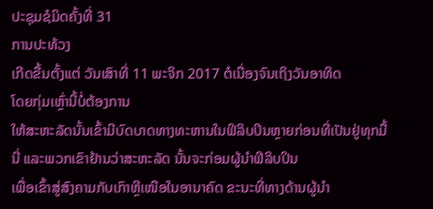ປະຊຸມຊໍມິດຄັ້ງທີ່ 31
ການປະທ້ວງ
ເກີດຂື້ນຕັ້ງແຕ່ ວັນເສົາທີ່ 11 ພະຈິກ 2017 ຕໍເນື່ອງຈົນເຖິງວັນອາທິດ
ໂດຍກຸ່ມເຫຼົ່ານີ້ບໍ່ຕ້ອງການ
ໃຫ້ສະຫະລັດນັ້ນເຂົ້າມີບົດບາດທາງທະຫານໃນຟິລິບປິນຫຼາຍກ່ອນທີ່ເປັນຢູ່ທຸກມື້ນີ່ ແລະພວກເຂົາຢ້ານວ່າສະຫະລັດ ນັ້ນຈະກ່ອມຜູ້ນໍາຟິລິບປິນ
ເພື່ອເຂົ້າສູ່ສົງຄາມກັບເກົາຫຼີເໜືອໃນອານາຄົດ ຂະນະທີ່ທາງດ້ານຜູ້ນໍາ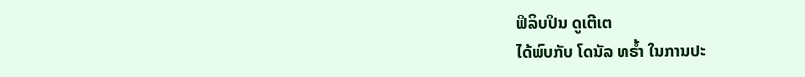ຟິລິບປິນ ດູເຕີເຕ
ໄດ້ພົບກັບ ໂດນັລ ທຣໍ້າ ໃນການປະ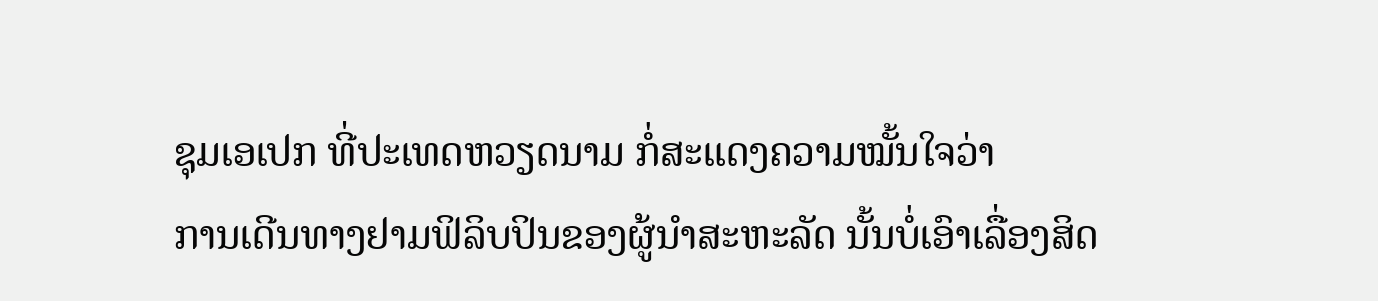ຊຸມເອເປກ ທີ່ປະເທດຫວຽດນາມ ກໍ່ສະແດງຄວາມໝັ້ນໃຈວ່າ
ການເດີນທາງຢາມຟິລິບປິນຂອງຜູ້ນໍາສະຫະລັດ ນັ້ນບໍ່ເອົາເລື່ອງສິດ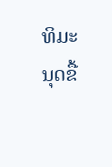ທິມະນຸດຂື້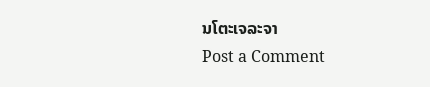ນໂຕະເຈລະຈາ
Post a Comment